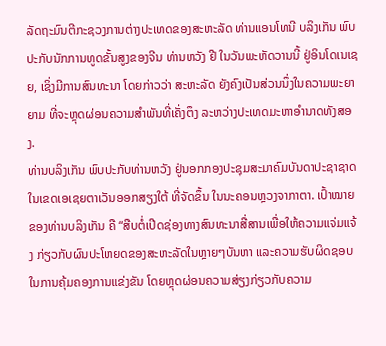ລັດຖະມົນຕີກະຊວງການຕ່າງປະເທດຂອງສະຫະລັດ ທ່ານແອນໂທນີ ບລິງເກັນ ພົບປະກັບນັກການທູດຂັ້ນສູງຂອງຈີນ ທ່ານຫວັງ ຢີ ໃນວັນພະຫັດວານນີ້ ຢູ່ອິນໂດເນເຊຍ, ເຊິ່ງມີການສົນທະນາ ໂດຍກ່າວວ່າ ສະຫະລັດ ຍັງຄົງເປັນສ່ວນນຶ່ງໃນຄວາມພະຍາຍາມ ທີ່ຈະຫຼຸດຜ່ອນຄວາມສໍາພັນທີ່ເຄັ່ງຕຶງ ລະຫວ່າງປະເທດມະຫາອໍານາດທັງສອງ.
ທ່ານບລິງເກັນ ພົບປະກັບທ່ານຫວັງ ຢູ່ນອກກອງປະຊຸມສະມາຄົມບັນດາປະຊາຊາດ ໃນເຂດເອເຊຍຕາເວັນອອກສຽງໃຕ້ ທີ່ຈັດຂຶ້ນ ໃນນະຄອນຫຼວງຈາກາຕາ. ເປົ້າໝາຍຂອງທ່ານບລິງເກັນ ຄື “ສືບຕໍ່ເປີດຊ່ອງທາງສົນທະນາສື່ສານເພື່ອໃຫ້ຄວາມແຈ່ມແຈ້ງ ກ່ຽວກັບຜົນປະໂຫຍດຂອງສະຫະລັດໃນຫຼາຍໆບັນຫາ ແລະຄວາມຮັບຜິດຊອບໃນການຄຸ້ມຄອງການແຂ່ງຂັນ ໂດຍຫຼຸດຜ່ອນຄວາມສ່ຽງກ່ຽວກັບຄວາມ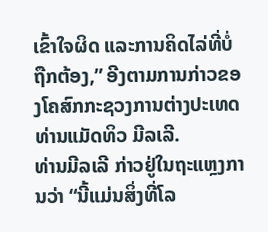ເຂົ້າໃຈຜິດ ແລະການຄິດໄລ່ທີ່ບໍ່ຖືກຕ້ອງ,” ອີງຕາມການກ່າວຂອງໂຄສົກກະຊວງການຕ່າງປະເທດ ທ່ານແມັດທິວ ມີລເລີ.
ທ່ານມີລເລີ ກ່າວຢູ່ໃນຖະແຫຼງການວ່າ “ນີ້ແມ່ນສິ່ງທີ່ໂລ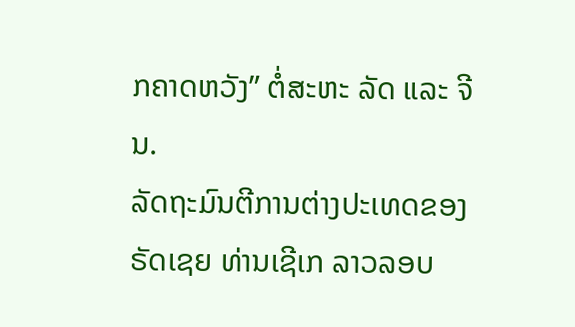ກຄາດຫວັງ” ຕໍ່ສະຫະ ລັດ ແລະ ຈີນ.
ລັດຖະມົນຕີການຕ່າງປະເທດຂອງ ຣັດເຊຍ ທ່ານເຊີເກ ລາວລອບ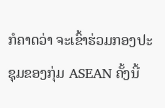ກໍຄາດວ່າ ຈະເຂົ້າຮ່ວມກອງປະຊຸມຂອງກຸ່ມ ASEAN ຄັ້ງນີ້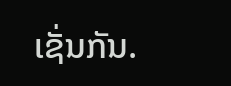ເຊັ່ນກັນ.